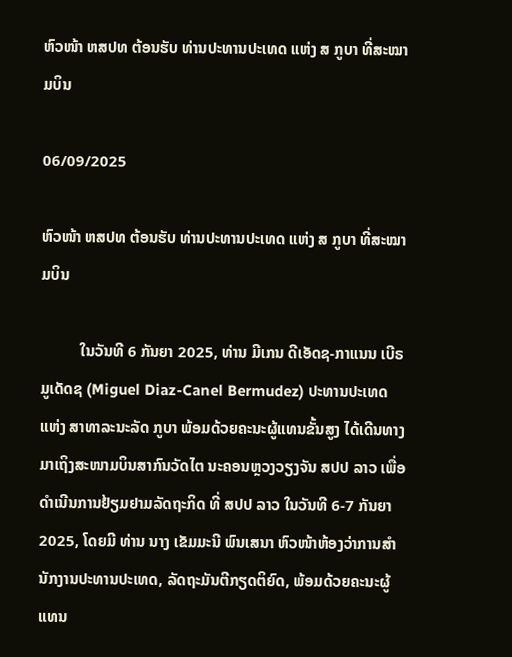ຫົວໜ້າ ຫສປທ ຕ້ອນຮັບ ທ່ານປະທານປະເທດ ແຫ່ງ ສ ກູບາ ທີ່ສະໝາມບິນ

06/09/2025

ຫົວໜ້າ ຫສປທ ຕ້ອນຮັບ ທ່ານປະທານປະເທດ ແຫ່ງ ສ ກູບາ ທີ່ສະໝາມບິນ

          ໃນວັນທີ 6 ກັນຍາ 2025, ທ່ານ ມີເກນ ດີເອັດຊ-ກາແນນ ເບີຣມູເດັດຊ (Miguel Diaz-Canel Bermudez) ປະທານປະເທດ ແຫ່ງ ສາທາລະນະລັດ ກູບາ ພ້ອມດ້ວຍຄະນະຜູ້ແທນຂັ້ນສູງ ໄດ້ເດີນທາງມາເຖິງສະໜາມບິນສາກົນວັດໄຕ ນະຄອນຫຼວງວຽງຈັນ ສປປ ລາວ ເພື່ອດໍາເນີນການຢ້ຽມຢາມລັດຖະກິດ ທີ່ ສປປ ລາວ ໃນວັນທີ 6-7 ກັນຍາ 2025, ໂດຍມີ ທ່ານ ນາງ ເຂັມມະນີ ພົນເສນາ ຫົວໜ້າຫ້ອງວ່າການສໍານັກງານປະທານປະເທດ, ລັດຖະມັນຕີກຽດຕິຍົດ, ພ້ອມດ້ວຍຄະນະຜູ້ແທນ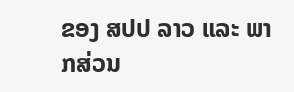ຂອງ ສປປ ລາວ ແລະ ພາກສ່ວນ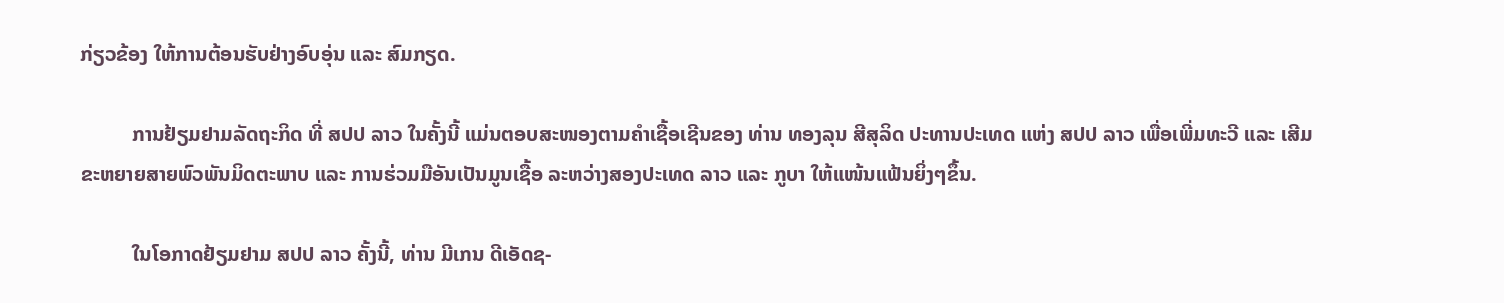ກ່ຽວຂ້ອງ ໃຫ້ການຕ້ອນຮັບຢ່າງອົບອຸ່ນ ແລະ ສົມກຽດ.

          ການຢ້ຽມຢາມລັດຖະກິດ ທີ່ ສປປ ລາວ ໃນຄັ້ງນີ້ ແມ່ນຕອບສະໜອງຕາມຄຳເຊື້ອເຊີນຂອງ ທ່ານ ທອງລຸນ ສີສຸລິດ ປະທານປະເທດ ແຫ່ງ ສປປ ລາວ ເພື່ອເພີ່ມທະວີ ແລະ ເສີມຂະຫຍາຍສາຍພົວພັນມິດຕະພາບ ແລະ ການຮ່ວມມືອັນເປັນມູນເຊື້ອ ລະຫວ່າງສອງປະເທດ ລາວ ແລະ ກູບາ ໃຫ້ແໜ້ນແຟ້ນຍິ່ງໆຂຶ້ນ.

          ໃນໂອກາດຢ້ຽມຢາມ ສປປ ລາວ ຄັ້ງນີ້, ທ່ານ ມີເກນ ດີເອັດຊ-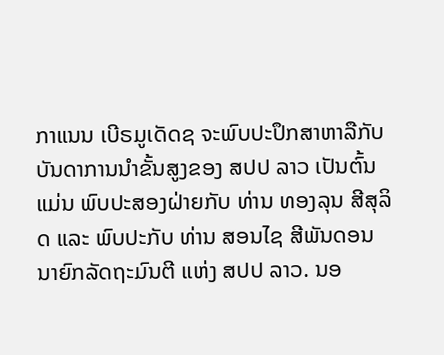ກາແນນ ເບີຣມູເດັດຊ ຈະພົບປະປຶກສາຫາລືກັບບັນດາການນໍາຂັ້ນສູງຂອງ ສປປ ລາວ ເປັນຕົ້ນແມ່ນ ພົບປະສອງຝ່າຍກັບ ທ່ານ ທອງລຸນ ສີສຸລິດ ແລະ ພົບປະກັບ ທ່ານ ສອນໄຊ ສີພັນດອນ ນາຍົກລັດຖະມົນຕີ ແຫ່ງ ສປປ ລາວ. ນອ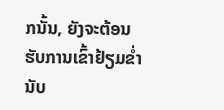ກນັ້ນ, ຍັງຈະຕ້ອນຮັບການເຂົ້າຢ້ຽມຂໍ່ານັບ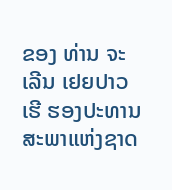ຂອງ ທ່ານ ຈະເລີນ ເຢຍປາວເຮີ ຮອງປະທານສະພາແຫ່ງຊາດ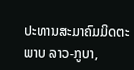ປະທານສະມາຄົມມິດຕະພາບ ລາວ-ກູບາ,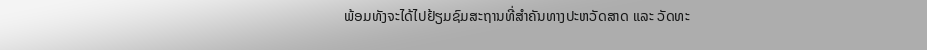ພ້ອມທັງຈະໄດ້ໄປຢ້ຽມຊົມສະຖານທີ່ສໍາຄັນທາງປະຫວັດສາດ ແລະ ວັດທະ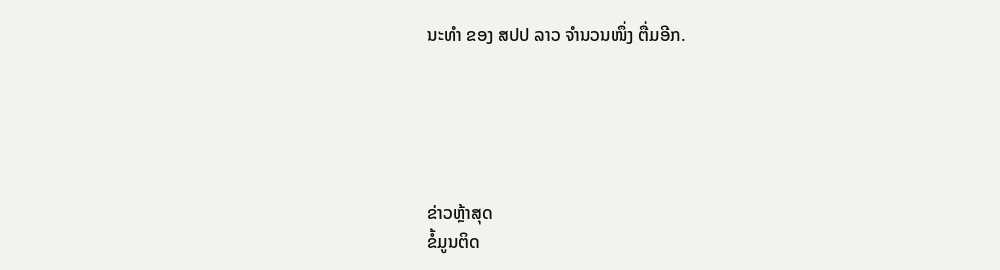ນະທໍາ ຂອງ ສປປ ລາວ ຈໍານວນໜຶ່ງ ຕື່ມອີກ.





ຂ່າວຫຼ້າສຸດ
ຂໍ້ມູນຕິດ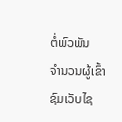ຕໍ່ພົວພັນ
ຈຳນວນຜູ້ເຂົ້າຊົມເວັບໄຊ